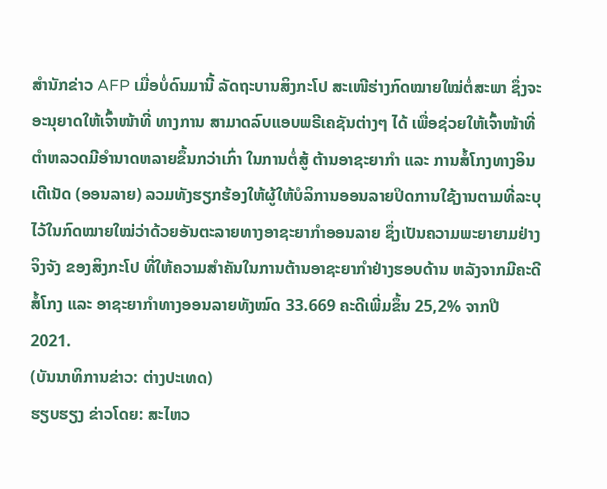ສຳນັກຂ່າວ AFP ເມື່ອບໍ່ດົນມານີ້ ລັດຖະບານສິງກະໂປ ສະເໜີຮ່າງກົດໝາຍໃໝ່ຕໍ່ສະພາ ຊຶ່ງຈະອະນຸຍາດໃຫ້ເຈົ້າໜ້າທີ່ ທາງການ ສາມາດລົບແອບພຣີເຄຊັນຕ່າງໆ ໄດ້ ເພື່ອຊ່ວຍໃຫ້ເຈົ້າໜ້າທີ່ຕຳຫລວດມີອຳນາດຫລາຍຂຶ້ນກວ່າເກົ່າ ໃນການຕໍ່ສູ້ ຕ້ານອາຊະຍາກຳ ແລະ ການສໍ້ໂກງທາງອິນເຕີເນັດ (ອອນລາຍ) ລວມທັງຮຽກຮ້ອງໃຫ້ຜູ້ໃຫ້ບໍລິການອອນລາຍປິດການໃຊ້ງານຕາມທີ່ລະບຸໄວ້ໃນກົດໝາຍໃໝ່ວ່າດ້ວຍອັນຕະລາຍທາງອາຊະຍາກຳອອນລາຍ ຊຶ່ງເປັນຄວາມພະຍາຍາມຢ່າງຈິງຈັງ ຂອງສິງກະໂປ ທີ່ໃຫ້ຄວາມສຳຄັນໃນການຕ້ານອາຊະຍາກຳຢ່າງຮອບດ້ານ ຫລັງຈາກມີຄະດີສໍ້ໂກງ ແລະ ອາຊະຍາກຳທາງອອນລາຍທັງໝົດ 33.669 ຄະດີເພີ່ມຂຶ້ນ 25,2% ຈາກປີ 2021.
(ບັນນາທິການຂ່າວ: ຕ່າງປະເທດ)
ຮຽບຮຽງ ຂ່າວໂດຍ: ສະໄຫວ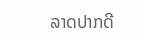ລາດປາກດີ